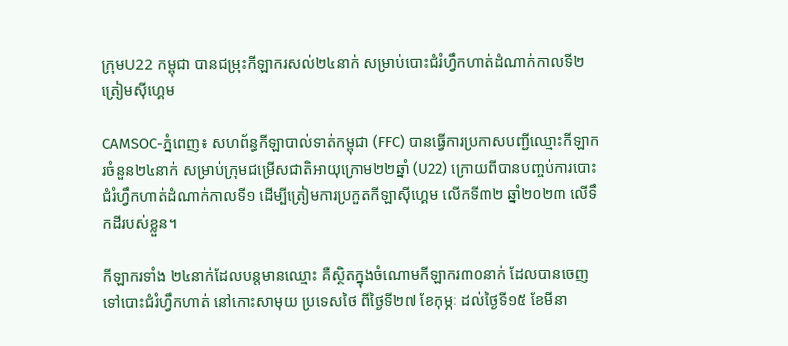ក្រុមU22 កម្ពុជា បានជម្រុះកីឡាករសល់២៤នាក់ សម្រាប់បោះជំរំហ្វឹកហាត់ដំណាក់កាលទី២ ត្រៀមស៊ីហ្គេម

CAMSOC-ភ្នំពេញ៖ សហព័ន្ធកីឡាបាល់ទាត់កម្ពុជា (FFC) បានធ្វើការប្រកាសបញ្ជីឈ្មោះកីឡាករចំនួន២៤នាក់ សម្រាប់ក្រុមជម្រើសជាតិអាយុក្រោម២២ឆ្នាំ (U22) ក្រោយពីបានបញ្ចប់ការបោះជំរំហ្វឹកហាត់ដំណាក់កាលទី១ ដើម្បីត្រៀមការប្រកួតកីឡាស៊ីហ្គេម លើកទី៣២ ឆ្នាំ២០២៣ លើទឹកដីរបស់ខ្លួន។

កីឡាករទាំង ២៤នាក់ដែលបន្តមានឈ្មោះ គឺស្ថិតក្នុងចំណោមកីឡាករ៣០នាក់ ដែលបានចេញទៅបោះជំរំហ្វឹកហាត់ នៅកោះសាមុយ ប្រទេសថៃ ពីថ្ងៃទី២៧ ខែកុម្ភៈ ដល់ថ្ងៃទី១៥ ខែមីនា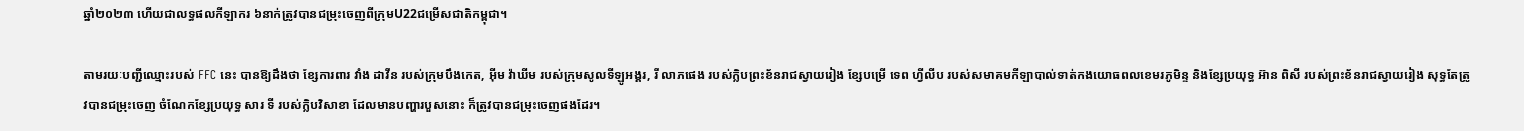ឆ្នាំ២០២៣ ហើយជាលទ្ធផលកីឡាករ ៦នាក់ត្រូវបានជម្រុះចេញពីក្រុមU22ជម្រើសជាតិកម្ពុជា។

តាមរយៈបញ្ជីឈ្មោះរបស់ FFC នេះ បានឱ្យដឹងថា ខ្សែការពារ វាំង ដាវីន របស់ក្រុមបឹងកេត, អ៊ីម វ៉ាឃីម របស់ក្រុមសូលទីឡូអង្គរ, រី លាភផេង របស់ក្លិបព្រះខ័នរាជស្វាយរៀង ខ្សែបម្រើ ទេព ហ្វីលីប របស់សមាគមកីឡាបាល់ទាត់កងយោធពលខេមរភូមិន្ទ និងខ្សែប្រយុទ្ធ អ៊ាន ពិសី របស់ព្រះខ័នរាជស្វាយរៀង សុទ្ធតែត្រូវបានជម្រុះចេញ ចំណែកខ្សែប្រយុទ្ធ សារ ទី របស់ក្លិបវិសាខា ដែលមានបញ្ហារបួសនោះ ក៏ត្រូវបានជម្រុះចេញផងដែរ។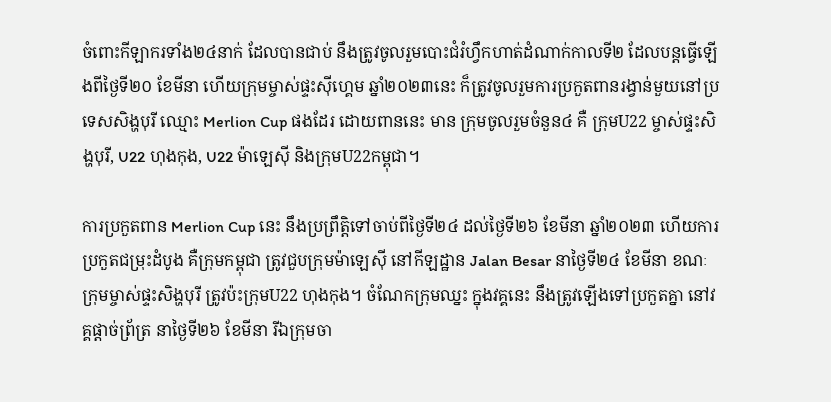ចំពោះកីឡាករទាំង២៤នាក់ ដែលបានជាប់ នឹងត្រូវចូលរួមបោះជំរំហ្វឹកហាត់ដំណាក់កាលទី២ ដែលបន្តធ្វើឡើងពីថ្ងៃទី២០ ខែមីនា ហើយក្រុមម្ចាស់ផ្ទះស៊ីហ្គេម ឆ្នាំ២០២៣នេះ ក៏ត្រូវចូលរួមការប្រកួតពានរង្វាន់មួយនៅប្រទេសសិង្ហបុរី ឈ្មោះ Merlion Cup ផងដែរ ដោយពាននេះ មាន ក្រុមចូលរួមចំនួន៤ គឺ ក្រុមU22 ម្ចាស់ផ្ទះសិង្ហបុរី, U22 ហុងកុង, U22 ម៉ាឡេស៊ី និងក្រុមU22កម្ពុជា។

ការប្រកួតពាន Merlion Cup នេះ នឹងប្រព្រឹត្តិទៅចាប់ពីថ្ងៃទី២៤ ដល់ថ្ងៃទី២៦ ខែមីនា ឆ្នាំ២០២៣ ហើយការប្រកួតជម្រុះដំបូង គឺក្រុមកម្ពុជា ត្រូវជួបក្រុមម៉ាឡេស៊ី នៅកីឡដ្ឋាន Jalan Besar នាថ្ងៃទី២៤ ខែមីនា ខណៈក្រុមម្ចាស់ផ្ទះសិង្ហបុរី ត្រូវប៉ះក្រុមU22 ហុងកុង។ ចំណែកក្រុមឈ្នះ ក្នុងវគ្គនេះ នឹងត្រូវឡើងទៅប្រកួតគ្នា នៅវគ្គផ្តាច់ព្រ័ត្រ នាថ្ងៃទី២៦ ខែមីនា រីឯក្រុមចា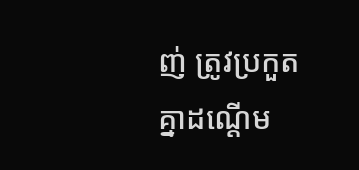ញ់ ត្រូវប្រកួតគ្នាដណ្តើម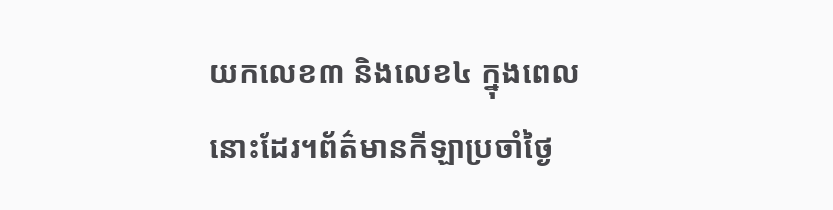យកលេខ៣ និងលេខ៤ ក្នុងពេលនោះដែរ។ព័ត៌មានកីឡាប្រចាំថ្ងៃ